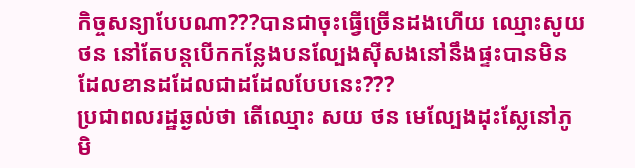កិច្ចសន្យាបែបណា???បានជាចុះធ្វើច្រើនដងហើយ ឈ្មោះសូយ ថន នៅតែបន្តបើកកន្លែងបនល្បែងសុីសងនៅនឹងផ្ទះបានមិនដែលខានដដែលជាដដែលបែបនេះ???
ប្រជាពលរដ្ឋឆ្ងល់ថា តើឈ្មោះ សយ ថន មេល្បែងដុះស្លែនៅភូមិ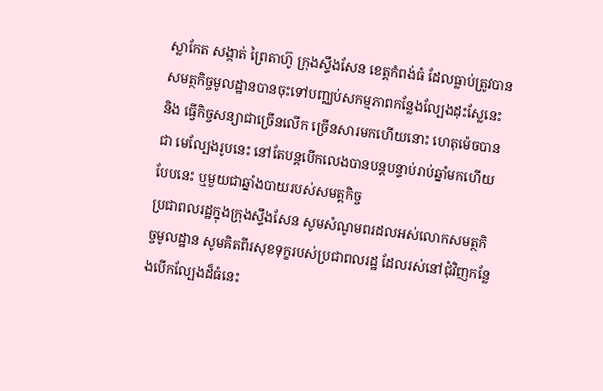ស្លាកែត សង្កាត់ ព្រៃតាហ៊ូ ក្រុងស្ទឹងសែន ខេត្តកំពង់ធំ ដែលធ្លាប់ត្រូវបាន សមត្ថកិច្ចមូលដ្ឋានបានចុះទៅបញ្ឈប់សកម្មភាពកន្លែងល្បែងដុះស្លែនេះ និង ធ្វើកិច្ចសន្យាជាច្រើនលើក ច្រើនសារមកហើយនោះ ហេតុម៉េចបានជា មេល្បែងរូបនេះ នៅតែបន្តបើកលេងបានបន្តបន្ទាប់រាប់ឆ្នាំមកហើយបែបនេះ ឬមួយជាឆ្នាំងបាយរបស់សមត្តកិច្ច
ប្រជាពលរដ្ឋក្នុងក្រុងស្ទឹងសែន សូមសំណូមពរដលអស់លោកសមត្ថកិច្ចមូលដ្ឋាន សូមគិតពីរសុខទុក្ខរបស់ប្រជាពលរដ្ឋ ដែលរស់នៅជុំវិញកន្លែងបើកល្បែងដ៏ធំនេះ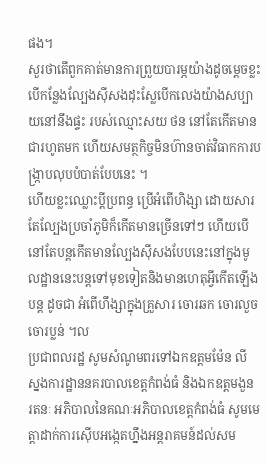ផង។
សួរថាតើពួកគាត់មានការព្រួយបារម្ភយ៉ាងដូចម្ដេចខ្លះ បើកន្លែងល្បែងស៊ីសងដុះស្លែបើកលេងយ៉ាងសប្បាយនៅនឹងផ្ទះ របស់ឈ្មោះសយ ថន នៅតែកើតមានជារហូតមក ហើយសមត្ថកិច្ចមិនហ៊ានចាត់វិធាកការបង្ក្រាបលុបបំបាត់បែបនេះ ។
ហើយខ្លះឈ្លោះប្ដីប្រពន្ធ ប្រើអំពើហិង្សា ដោយសារតែល្បែងប្រចាំភូមិក៏កើតមានច្រើនទៅៗ ហើយបើនៅតែបន្តកើតមានល្បែងស៊ីសងបែបនេះនៅក្នុងមូលដ្ឋាននេះបន្តទៅមុខទៀតនិងមានហេតុអ្វីកើតឡើងបន្ត ដូចជា អំពើហឹង្សាក្នុងគ្រួសារ ចោរឆក ចោរលួច ចោរប្លន់ ។ល
ប្រជាពលរដ្ឋ សូមសំណូមពរទៅឯកឧត្តមម៉ែន លី ស្នងការដ្ឋាននគរបាលខេត្តកំពង់ធំ និងឯកឧត្តមងួន រតនៈ អភិបាលនៃគណៈអភិបាលខេត្តកំពង់ធំ សូមមេត្តាដាក់ការស៊ើបអង្កេតហ្នឹងអន្តរាគមន៍ដល់សម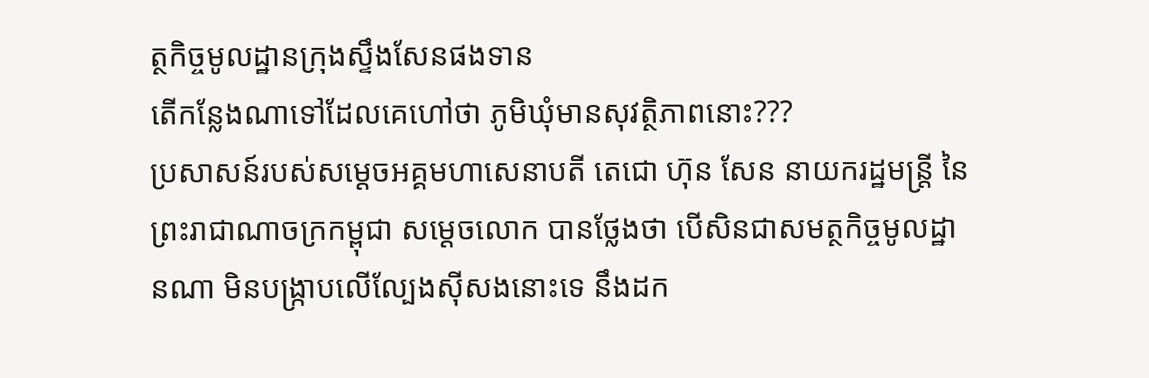ត្ថកិច្ចមូលដ្ឋានក្រុងស្ទឹងសែនផងទាន
តើកន្លែងណាទៅដែលគេហៅថា ភូមិឃុំមានសុវត្ថិភាពនោះ???
ប្រសាសន៍របស់សម្ដេចអគ្គមហាសេនាបតី តេជោ ហ៊ុន សែន នាយករដ្ឋមន្ត្រី នៃព្រះរាជាណាចក្រកម្ពុជា សម្តេចលោក បានថ្លែងថា បើសិនជាសមត្ថកិច្ចមូលដ្ឋានណា មិនបង្ក្រាបលើល្បែងស៊ីសងនោះទេ នឹងដក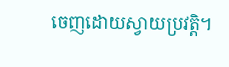ចេញដោយស្វាយប្រវត្តិ។